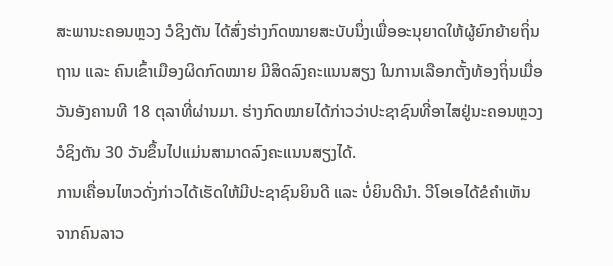ສະພານະຄອນຫຼວງ ວໍຊິງຕັນ ໄດ້ສົ່ງຮ່າງກົດໝາຍສະບັບນຶ່ງເພື່ອອະນຸຍາດໃຫ້ຜູ້ຍົກຍ້າຍຖິ່ນຖານ ແລະ ຄົນເຂົ້າເມືອງຜິດກົດໝາຍ ມີສິດລົງຄະແນນສຽງ ໃນການເລືອກຕັ້ງທ້ອງຖິ່ນເມື່ອວັນອັງຄານທີ 18 ຕຸລາທີ່ຜ່ານມາ. ຮ່າງກົດໝາຍໄດ້ກ່າວວ່າປະຊາຊົນທີ່ອາໄສຢູ່ນະຄອນຫຼວງ ວໍຊິງຕັນ 30 ວັນຂຶ້ນໄປແມ່ນສາມາດລົງຄະແນນສຽງໄດ້.
ການເຄື່ອນໄຫວດັ່ງກ່າວໄດ້ເຮັດໃຫ້ມີປະຊາຊົນຍິນດີ ແລະ ບໍ່ຍິນດີນຳ. ວີໂອເອໄດ້ຂໍຄຳເຫັນຈາກຄົນລາວ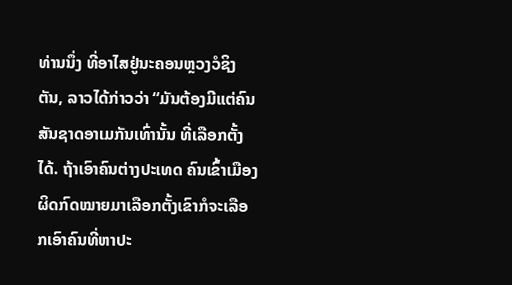ທ່ານນຶ່ງ ທີ່ອາໄສຢູ່ນະຄອນຫຼວງວໍຊິງຕັນ, ລາວໄດ້ກ່າວວ່າ “ມັນຕ້ອງມີແຕ່ຄົນສັນຊາດອາເມກັນເທົ່ານັ້ນ ທີ່ເລືອກຕັ້ງໄດ້. ຖ້າເອົາຄົນຕ່າງປະເທດ ຄົນເຂົ້າເມືອງຜິດກົດໝາຍມາເລືອກຕັ້ງເຂົາກໍຈະເລືອກເອົາຄົນທີ່ຫາປະ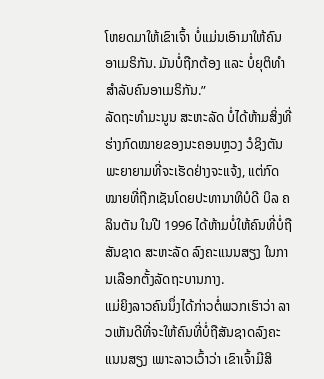ໂຫຍດມາໃຫ້ເຂົາເຈົ້າ ບໍ່ແມ່ນເອົາມາໃຫ້ຄົນອາເມຣິກັນ. ມັນບໍ່ຖືກຕ້ອງ ແລະ ບໍ່ຍຸຕິທຳສຳລັບຄົນອາເມຣິກັນ.”
ລັດຖະທຳມະນູນ ສະຫະລັດ ບໍ່ໄດ້ຫ້າມສິ່ງທີ່ຮ່າງກົດໝາຍຂອງນະຄອນຫຼວງ ວໍຊິງຕັນ ພະຍາຍາມທີ່ຈະເຮັດຢ່າງຈະແຈ້ງ, ແຕ່ກົດໝາຍທີ່ຖືກເຊັນໂດຍປະທານາທິບໍດີ ບິລ ຄລິນຕັນ ໃນປີ 1996 ໄດ້ຫ້າມບໍ່ໃຫ້ຄົນທີ່ບໍ່ຖືສັນຊາດ ສະຫະລັດ ລົງຄະແນນສຽງ ໃນການເລືອກຕັ້ງລັດຖະບານກາງ.
ແມ່ຍິງລາວຄົນນຶ່ງໄດ້ກ່າວຕໍ່ພວກເຮົາວ່າ ລາວເຫັນດີທີ່ຈະໃຫ້ຄົນທີ່ບໍ່ຖືສັນຊາດລົງຄະແນນສຽງ ເພາະລາວເວົ້າວ່າ ເຂົາເຈົ້າມີສິ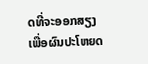ດທີ່ຈະອອກສຽງ ເພື່ອຜົນປະໂຫຍດ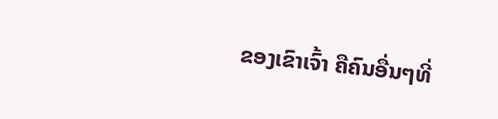ຂອງເຂົາເຈົ້າ ຄືຄົນອື່ນໆທີ່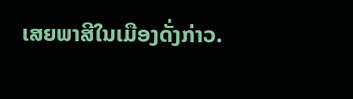ເສຍພາສີໃນເມືອງດັ່ງກ່າວ.